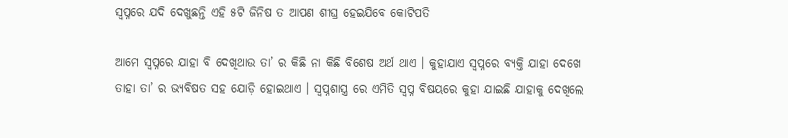ସ୍ଵପ୍ନରେ ଯଦି ଦେଖୁଛନ୍ତି ଏହି ୫ଟି ଜିନିଷ ତ ଆପଣ ଶୀଘ୍ର ହେଇଯିବେ କୋଟିପତି

ଆମେ ସ୍ୱପ୍ନରେ ଯାହା ବି ଦେଖିଥାଉ ତା’ ର କିଛି ନା କିଛି ବିଶେଷ ଅର୍ଥ ଥାଏ । କୁହାଯାଏ ସ୍ୱପ୍ନରେ ବ୍ୟକ୍ତି ଯାହା ଦେଖେ ତାହା ତା’ ର ଭ୍ୟବିଷତ ସହ ଯୋଡ଼ି ହୋଇଥାଏ । ସ୍ଵପ୍ନଶାସ୍ତ୍ର ରେ ଏମିତି ସ୍ବପ୍ନ ବିଷୟରେ କୁହା ଯାଇଛି ଯାହାକୁ ଦେଖିଲେ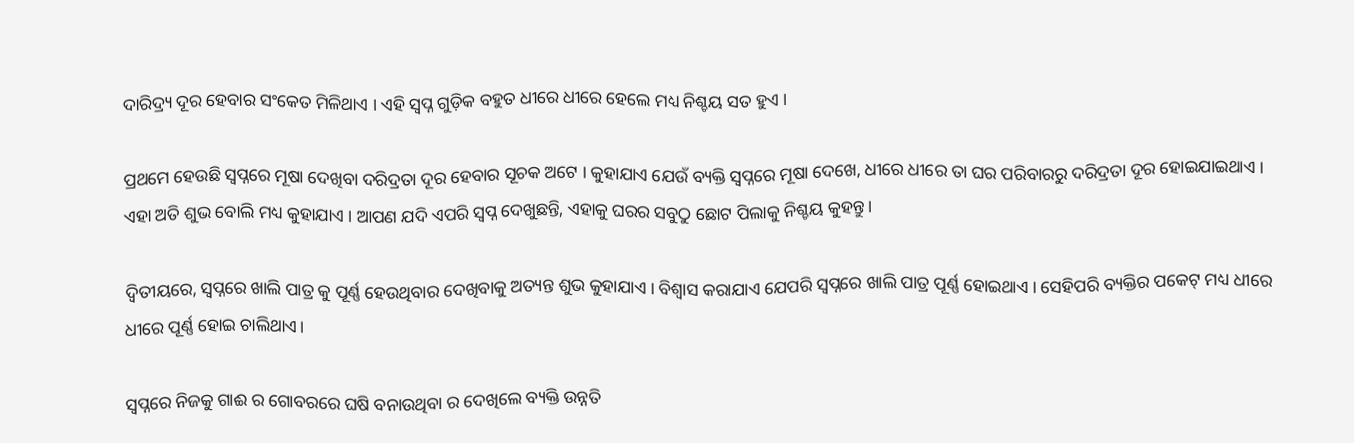ଦାରିଦ୍ର୍ୟ ଦୂର ହେବାର ସଂକେତ ମିଳିଥାଏ । ଏହି ସ୍ଵପ୍ନ ଗୁଡ଼ିକ ବହୁତ ଧୀରେ ଧୀରେ ହେଲେ ମଧ୍ୟ ନିଶ୍ଚୟ ସତ ହୁଏ ।

ପ୍ରଥମେ ହେଉଛି ସ୍ୱପ୍ନରେ ମୂଷା ଦେଖିବା ଦରିଦ୍ରତା ଦୂର ହେବାର ସୂଚକ ଅଟେ । କୁହାଯାଏ ଯେଉଁ ବ୍ୟକ୍ତି ସ୍ୱପ୍ନରେ ମୂଷା ଦେଖେ, ଧୀରେ ଧୀରେ ତା ଘର ପରିବାରରୁ ଦରିଦ୍ରତା ଦୂର ହୋଇଯାଇଥାଏ । ଏହା ଅତି ଶୁଭ ବୋଲି ମଧ୍ୟ କୁହାଯାଏ । ଆପଣ ଯଦି ଏପରି ସ୍ବପ୍ନ ଦେଖୁଛନ୍ତି, ଏହାକୁ ଘରର ସବୁଠୁ ଛୋଟ ପିଲାକୁ ନିଶ୍ଚୟ କୁହନ୍ତୁ ।

ଦ୍ଵିତୀୟରେ, ସ୍ୱପ୍ନରେ ଖାଲି ପାତ୍ର କୁ ପୂର୍ଣ୍ଣ ହେଉଥିବାର ଦେଖିବାକୁ ଅତ୍ୟନ୍ତ ଶୁଭ କୁହାଯାଏ । ବିଶ୍ୱାସ କରାଯାଏ ଯେପରି ସ୍ୱପ୍ନରେ ଖାଲି ପାତ୍ର ପୂର୍ଣ୍ଣ ହୋଇଥାଏ । ସେହିପରି ବ୍ୟକ୍ତିର ପକେଟ୍ ମଧ୍ୟ ଧୀରେ ଧୀରେ ପୂର୍ଣ୍ଣ ହୋଇ ଚାଲିଥାଏ।

ସ୍ୱପ୍ନରେ ନିଜକୁ ଗାଈ ର ଗୋବରରେ ଘଷି ବନାଉଥିବା ର ଦେଖିଲେ ବ୍ୟକ୍ତି ଉନ୍ନତି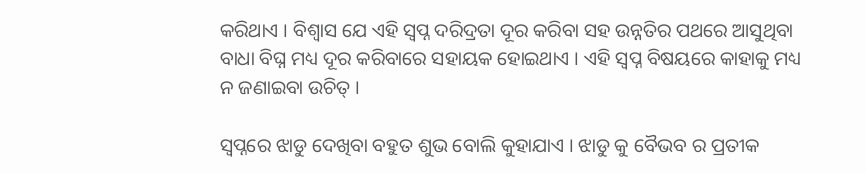କରିଥାଏ । ବିଶ୍ୱାସ ଯେ ଏହି ସ୍ବପ୍ନ ଦରିଦ୍ରତା ଦୂର କରିବା ସହ ଉନ୍ନତିର ପଥରେ ଆସୁଥିବା ବାଧା ବିଘ୍ନ ମଧ୍ୟ ଦୂର କରିବାରେ ସହାୟକ ହୋଇଥାଏ । ଏହି ସ୍ବପ୍ନ ବିଷୟରେ କାହାକୁ ମଧ୍ୟ ନ ଜଣାଇବା ଉଚିତ୍ ।

ସ୍ୱପ୍ନରେ ଝାଡୁ ଦେଖିବା ବହୁତ ଶୁଭ ବୋଲି କୁହାଯାଏ । ଝାଡୁ କୁ ବୈଭବ ର ପ୍ରତୀକ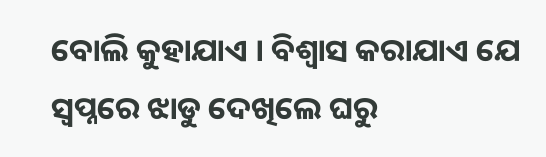ବୋଲି କୁହାଯାଏ । ବିଶ୍ୱାସ କରାଯାଏ ଯେ ସ୍ୱପ୍ନରେ ଝାଡୁ ଦେଖିଲେ ଘରୁ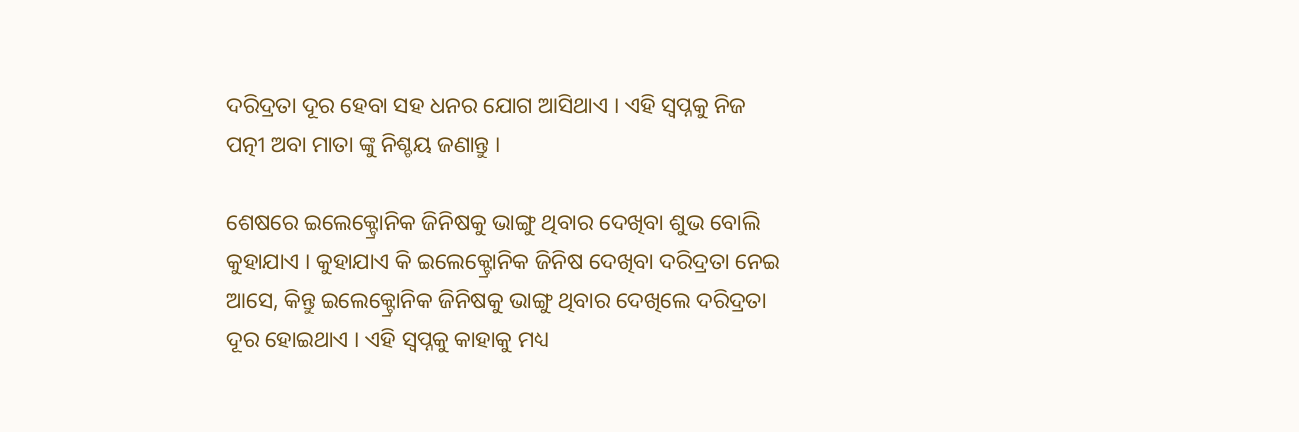ଦରିଦ୍ରତା ଦୂର ହେବା ସହ ଧନର ଯୋଗ ଆସିଥାଏ । ଏହି ସ୍ବପ୍ନକୁ ନିଜ ପତ୍ନୀ ଅବା ମାତା ଙ୍କୁ ନିଶ୍ଚୟ ଜଣାନ୍ତୁ ।

ଶେଷରେ ଇଲେକ୍ଟ୍ରୋନିକ ଜିନିଷକୁ ଭାଙ୍ଗୁ ଥିବାର ଦେଖିବା ଶୁଭ ବୋଲି କୁହାଯାଏ । କୁହାଯାଏ କି ଇଲେକ୍ଟ୍ରୋନିକ ଜିନିଷ ଦେଖିବା ଦରିଦ୍ରତା ନେଇ ଆସେ, କିନ୍ତୁ ଇଲେକ୍ଟ୍ରୋନିକ ଜିନିଷକୁ ଭାଙ୍ଗୁ ଥିବାର ଦେଖିଲେ ଦରିଦ୍ରତା ଦୂର ହୋଇଥାଏ । ଏହି ସ୍ବପ୍ନକୁ କାହାକୁ ମଧ୍ୟ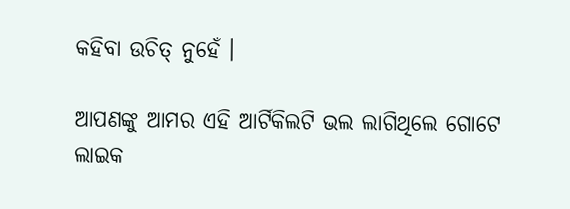କହିବା ଉଚିତ୍ ନୁହେଁ ।

ଆପଣଙ୍କୁ ଆମର ଏହି ଆର୍ଟିକିଲଟି ଭଲ ଲାଗିଥିଲେ ଗୋଟେ ଲାଇକ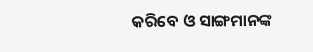କରିବେ ଓ ସାଙ୍ଗମାନଙ୍କ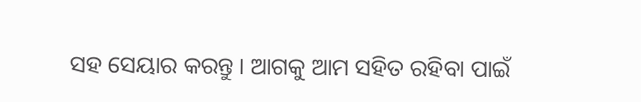ସହ ସେୟାର କରନ୍ତୁ । ଆଗକୁ ଆମ ସହିତ ରହିବା ପାଇଁ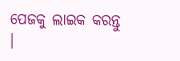ପେଜକୁ ଲାଇକ କରନ୍ତୁ ।